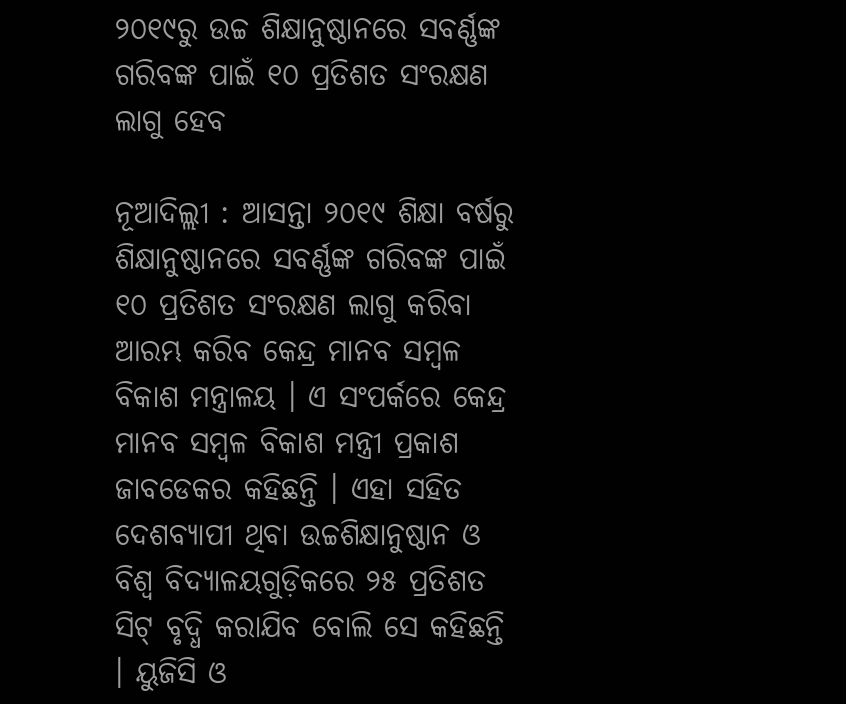୨୦୧୯ରୁ ଉଚ୍ଚ ଶିକ୍ଷାନୁଷ୍ଠାନରେ ସବର୍ଣ୍ଣଙ୍କ ଗରିବଙ୍କ ପାଇଁ ୧୦ ପ୍ରତିଶତ ସଂରକ୍ଷଣ ଲାଗୁ ହେବ

ନୂଆଦିଲ୍ଲୀ : ଆସନ୍ତା ୨୦୧୯ ଶିକ୍ଷା ବର୍ଷରୁ ଶିକ୍ଷାନୁଷ୍ଠାନରେ ସବର୍ଣ୍ଣଙ୍କ ଗରିବଙ୍କ ପାଇଁ ୧୦ ପ୍ରତିଶତ ସଂରକ୍ଷଣ ଲାଗୁ କରିବା ଆରମ୍ଭ କରିବ କେନ୍ଦ୍ର ମାନବ ସମ୍ବଳ ବିକାଶ ମନ୍ତ୍ରାଳୟ । ଏ ସଂପର୍କରେ କେନ୍ଦ୍ର ମାନବ ସମ୍ବଳ ବିକାଶ ମନ୍ତ୍ରୀ ପ୍ରକାଶ ଜାବଡେକର କହିଛନ୍ତି । ଏହା ସହିତ ଦେଶବ୍ୟାପୀ ଥିବା ଉଚ୍ଚଶିକ୍ଷାନୁଷ୍ଠାନ ଓ ବିଶ୍ୱ ବିଦ୍ୟାଳୟଗୁଡ଼ିକରେ ୨୫ ପ୍ରତିଶତ ସିଟ୍‌ ବୃଦ୍ଧି କରାଯିବ ବୋଲି ସେ କହିଛନ୍ତି । ୟୁଜିସି ଓ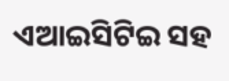ଏଆଇସିଟିଇ ସହ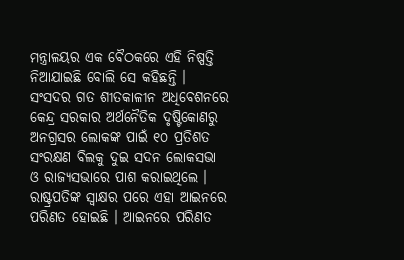ମନ୍ତ୍ରାଳୟର ଏକ ବୈଠକରେ ଏହି ନିଷ୍ପତ୍ତି ନିଆଯାଇଛି ବୋଲି ସେ କହିଛନ୍ତି ।
ସଂସଦର ଗତ ଶୀତକାଳୀନ ଅଧିବେଶନରେ କେନ୍ଦ୍ର ସରକାର ଅର୍ଥନୈତିକ ଦୃଷ୍ଟିକୋଣରୁ ଅନଗ୍ରସର ଲୋକଙ୍କ ପାଇଁ ୧୦ ପ୍ରତିଶତ ସଂରକ୍ଷଣ ବିଲକୁ ଦୁଇ ସଦନ ଲୋକସଭା ଓ ରାଜ୍ୟସଭାରେ ପାଶ କରାଇଥିଲେ । ରାଷ୍ଟ୍ରପତିଙ୍କ ସ୍ୱାକ୍ଷର ପରେ ଏହା ଆଇନରେ ପରିଣତ ହୋଇଛି । ଆଇନରେ ପରିଣତ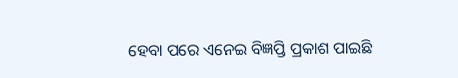ହେବା ପରେ ଏନେଇ ବିଜ୍ଞପ୍ତି ପ୍ରକାଶ ପାଇଛି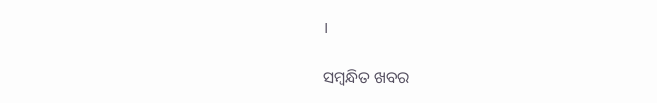।

ସମ୍ବନ୍ଧିତ ଖବର